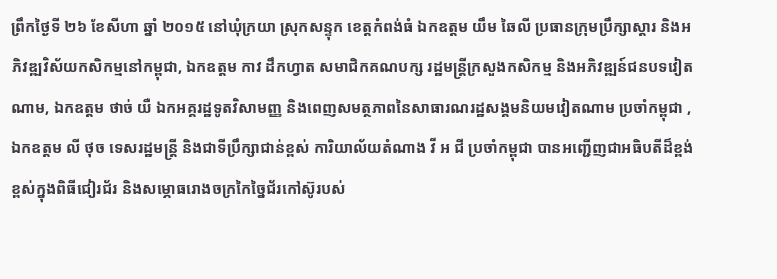ព្រឹកថ្ងៃទី ២៦ ខែសីហា ឆ្នាំ ២០១៥ នៅឃុំក្រយា ស្រុកសន្ទុក ខេត្តកំពង់ធំ ឯកឧត្តម យឹម ឆៃលី ប្រធានក្រុមប្រឹក្សាស្តារ និងអភិវឌ្ឍវិស័យកសិកម្មនៅកម្ពុជា, ឯកឧត្តម កាវ ដឹកហ្វាត សមាជិកគណបក្ស រដ្ឋមន្រ្តីក្រសួងកសិកម្ម និងអភិវឌ្ឍន៍ជនបទវៀតណាម, ឯកឧត្តម ថាច់ យឺ ឯកអគ្គរដ្ឋទូតវិសាមញ្ញ និងពេញសមត្ថភាពនៃសាធារណរដ្ឋសង្គមនិយមវៀតណាម ប្រចាំកម្ពុជា , ឯកឧត្តម លី ថុច ទេសរដ្ឋមន្រ្តី និងជាទីប្រឹក្សាជាន់ខ្ពស់ ការិយាល័យតំណាង វី អ ជី ប្រចាំកម្ពុជា បានអញ្ជើញជាអធិបតីដ៏ខ្ពង់ខ្ពស់ក្នុងពិធីជៀរជ័រ និងសម្ភោធរោងចក្រកៃច្នៃជ័រកៅស៊ូរបស់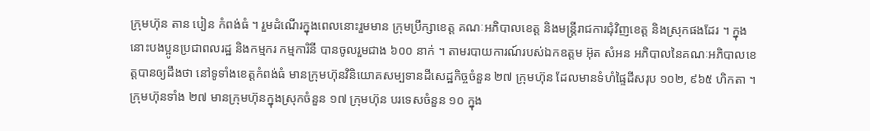ក្រុមហ៊ុន តាន បៀន កំពង់ធំ ។ រួមដំណើរក្នុងពេលនោះរួមមាន ក្រុមប្រឹក្សាខេត្ត គណៈអភិបាលខេត្ត និងមន្រ្តីរាជការជុំវិញខេត្ត និងស្រុកផងដែរ ។ ក្នុងនោះបងប្អូនប្រជាពលរដ្ឋ និងកម្មករ កម្មការិនី បានចូលរួមជាង ៦០០ នាក់ ។ តាមរបាយការណ៍របស់ឯកឧត្តម អ៊ុត សំអន អភិបាលនៃគណៈអភិបាលខេត្តបានឲ្យដឹងថា នៅទូទាំងខេត្តកំពង់ធំ មានក្រុមហ៊ុនវិនិយោគសម្បទានដីសេដ្ឋកិច្ចចំនួន ២៧ ក្រុមហ៊ុន ដែលមានទំហំផ្ទៃដីសរុប ១០២, ៩៦៥ ហិកតា ។ ក្រុមហ៊ុនទាំង ២៧ មានក្រុមហ៊ុនក្នុងស្រុកចំនួន ១៧ ក្រុមហ៊ុន បរទេសចំនួន ១០ ក្នុង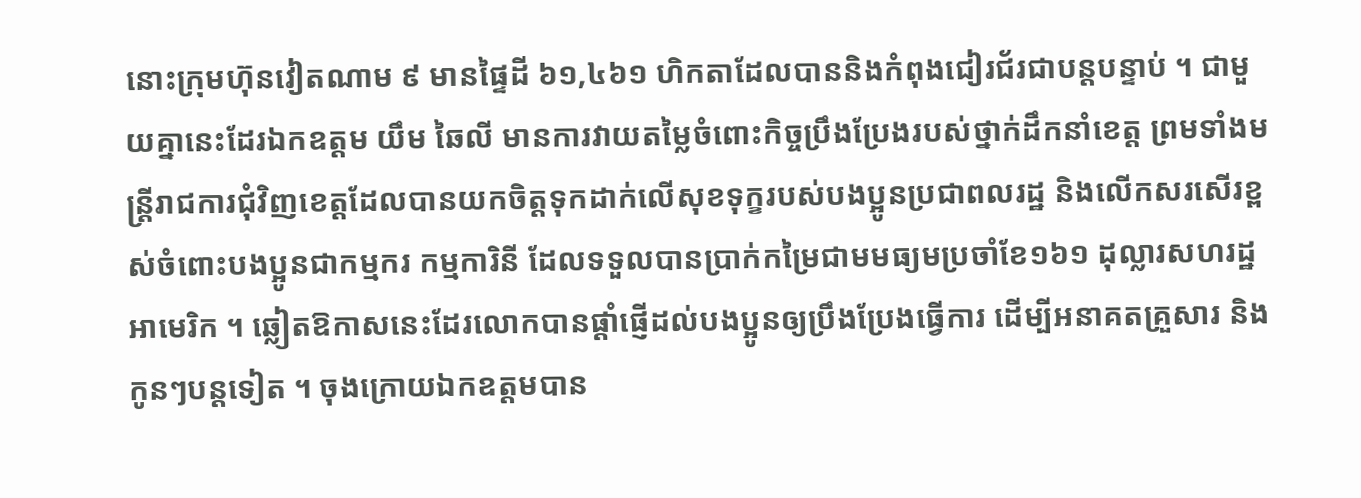នោះក្រុមហ៊ុនវៀតណាម ៩ មានផ្ទៃដី ៦១,៤៦១ ហិកតាដែលបាននិងកំពុងជៀរជ័រជាបន្តបន្ទាប់ ។ ជាមួយគ្នានេះដែរឯកឧត្តម យឹម ឆៃលី មានការវាយតម្លៃចំពោះកិច្ចប្រឹងប្រែងរបស់ថ្នាក់ដឹកនាំខេត្ត ព្រមទាំងមន្រ្តីរាជការជុំវិញខេត្តដែលបានយកចិត្តទុកដាក់លើសុខទុក្ខរបស់បងប្អូនប្រជាពលរដ្ឋ និងលើកសរសើរខ្ពស់ចំពោះបងប្អូនជាកម្មករ កម្មការិនី ដែលទទួលបានប្រាក់កម្រៃជាមមធ្យមប្រចាំខែ១៦១ ដុល្លារសហរដ្ឋអាមេរិក ។ ឆ្លៀតឱកាសនេះដែរលោកបានផ្តាំផ្ញើដល់បងប្អូនឲ្យប្រឹងប្រែងធ្វើការ ដើម្បីអនាគតគ្រួសារ និងកូនៗបន្តទៀត ។ ចុងក្រោយឯកឧត្តមបាន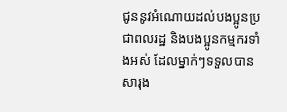ជូននូវអំណោយដល់បងប្អូនប្រជាពលរដ្ឋ និងបងប្អូនកម្មករទាំងអស់ ដែលម្នាក់ៗទទួលបាន សារុង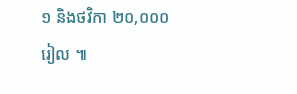១ និងថវិកា ២០,០០០ រៀល ៕